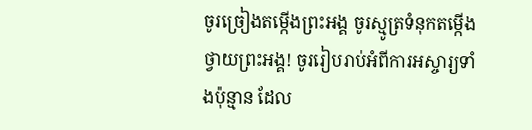ចូរច្រៀងតម្កើងព្រះអង្គ ចូរស្មូត្រទំនុកតម្កើង ថ្វាយព្រះអង្គ! ចូររៀបរាប់អំពីការអស្ចារ្យទាំងប៉ុន្មាន ដែល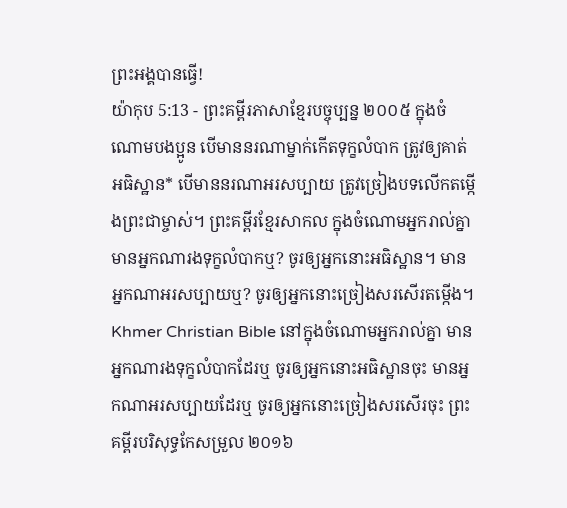ព្រះអង្គបានធ្វើ!
យ៉ាកុប 5:13 - ព្រះគម្ពីរភាសាខ្មែរបច្ចុប្បន្ន ២០០៥ ក្នុងចំណោមបងប្អូន បើមាននរណាម្នាក់កើតទុក្ខលំបាក ត្រូវឲ្យគាត់អធិស្ឋាន* បើមាននរណាអរសប្បាយ ត្រូវច្រៀងបទលើកតម្កើងព្រះជាម្ចាស់។ ព្រះគម្ពីរខ្មែរសាកល ក្នុងចំណោមអ្នករាល់គ្នា មានអ្នកណារងទុក្ខលំបាកឬ? ចូរឲ្យអ្នកនោះអធិស្ឋាន។ មានអ្នកណាអរសប្បាយឬ? ចូរឲ្យអ្នកនោះច្រៀងសរសើរតម្កើង។ Khmer Christian Bible នៅក្នុងចំណោមអ្នករាល់គ្នា មានអ្នកណារងទុក្ខលំបាកដែរឬ ចូរឲ្យអ្នកនោះអធិស្ឋានចុះ មានអ្នកណាអរសប្បាយដែរឬ ចូរឲ្យអ្នកនោះច្រៀងសរសើរចុះ ព្រះគម្ពីរបរិសុទ្ធកែសម្រួល ២០១៦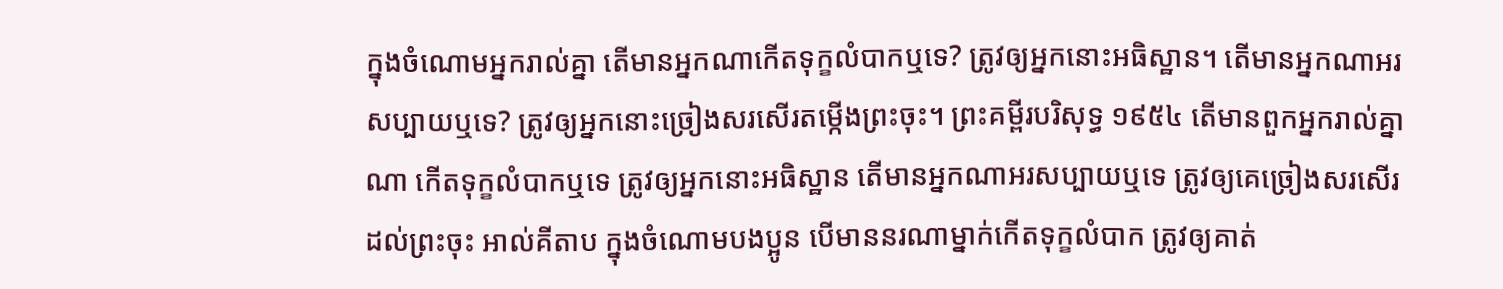ក្នុងចំណោមអ្នករាល់គ្នា តើមានអ្នកណាកើតទុក្ខលំបាកឬទេ? ត្រូវឲ្យអ្នកនោះអធិស្ឋាន។ តើមានអ្នកណាអរសប្បាយឬទេ? ត្រូវឲ្យអ្នកនោះច្រៀងសរសើរតម្កើងព្រះចុះ។ ព្រះគម្ពីរបរិសុទ្ធ ១៩៥៤ តើមានពួកអ្នករាល់គ្នាណា កើតទុក្ខលំបាកឬទេ ត្រូវឲ្យអ្នកនោះអធិស្ឋាន តើមានអ្នកណាអរសប្បាយឬទេ ត្រូវឲ្យគេច្រៀងសរសើរដល់ព្រះចុះ អាល់គីតាប ក្នុងចំណោមបងប្អូន បើមាននរណាម្នាក់កើតទុក្ខលំបាក ត្រូវឲ្យគាត់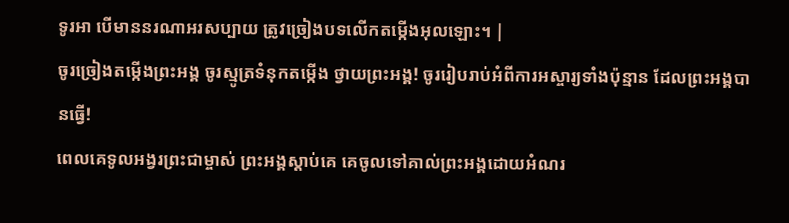ទូរអា បើមាននរណាអរសប្បាយ ត្រូវច្រៀងបទលើកតម្កើងអុលឡោះ។ |
ចូរច្រៀងតម្កើងព្រះអង្គ ចូរស្មូត្រទំនុកតម្កើង ថ្វាយព្រះអង្គ! ចូររៀបរាប់អំពីការអស្ចារ្យទាំងប៉ុន្មាន ដែលព្រះអង្គបានធ្វើ!
ពេលគេទូលអង្វរព្រះជាម្ចាស់ ព្រះអង្គស្ដាប់គេ គេចូលទៅគាល់ព្រះអង្គដោយអំណរ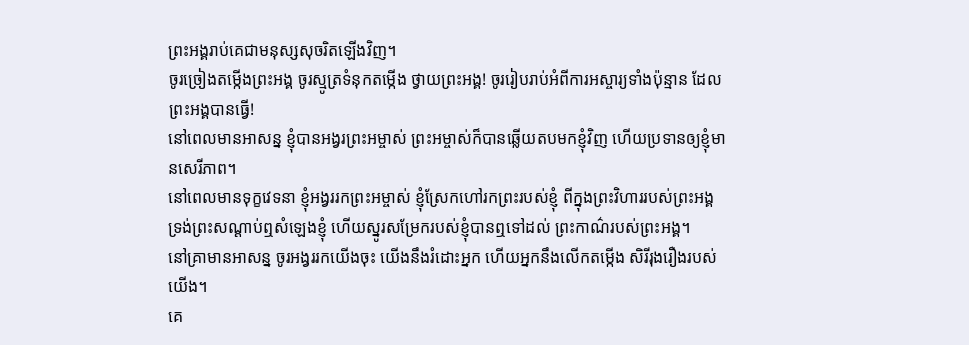ព្រះអង្គរាប់គេជាមនុស្សសុចរិតឡើងវិញ។
ចូរច្រៀងតម្កើងព្រះអង្គ ចូរស្មូត្រទំនុកតម្កើង ថ្វាយព្រះអង្គ! ចូររៀបរាប់អំពីការអស្ចារ្យទាំងប៉ុន្មាន ដែលព្រះអង្គបានធ្វើ!
នៅពេលមានអាសន្ន ខ្ញុំបានអង្វរព្រះអម្ចាស់ ព្រះអម្ចាស់ក៏បានឆ្លើយតបមកខ្ញុំវិញ ហើយប្រទានឲ្យខ្ញុំមានសេរីភាព។
នៅពេលមានទុក្ខវេទនា ខ្ញុំអង្វររកព្រះអម្ចាស់ ខ្ញុំស្រែកហៅរកព្រះរបស់ខ្ញុំ ពីក្នុងព្រះវិហាររបស់ព្រះអង្គ ទ្រង់ព្រះសណ្ដាប់ឮសំឡេងខ្ញុំ ហើយស្នូរសម្រែករបស់ខ្ញុំបានឮទៅដល់ ព្រះកាណ៌របស់ព្រះអង្គ។
នៅគ្រាមានអាសន្ន ចូរអង្វររកយើងចុះ យើងនឹងរំដោះអ្នក ហើយអ្នកនឹងលើកតម្កើង សិរីរុងរឿងរបស់យើង។
គេ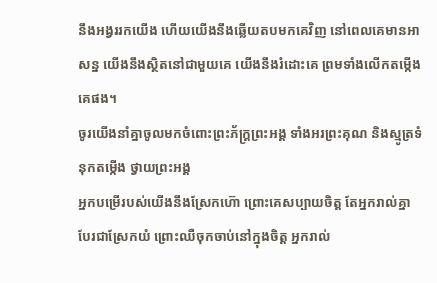នឹងអង្វររកយើង ហើយយើងនឹងឆ្លើយតបមកគេវិញ នៅពេលគេមានអាសន្ន យើងនឹងស្ថិតនៅជាមួយគេ យើងនឹងរំដោះគេ ព្រមទាំងលើកតម្កើងគេផង។
ចូរយើងនាំគ្នាចូលមកចំពោះព្រះភ័ក្ត្រព្រះអង្គ ទាំងអរព្រះគុណ និងស្មូត្រទំនុកតម្កើង ថ្វាយព្រះអង្គ
អ្នកបម្រើរបស់យើងនឹងស្រែកហ៊ោ ព្រោះគេសប្បាយចិត្ត តែអ្នករាល់គ្នាបែរជាស្រែកយំ ព្រោះឈឺចុកចាប់នៅក្នុងចិត្ត អ្នករាល់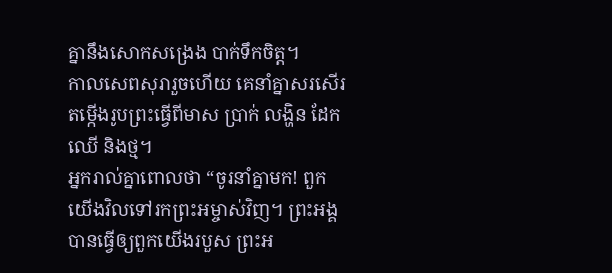គ្នានឹងសោកសង្រេង បាក់ទឹកចិត្ត។
កាលសេពសុរារួចហើយ គេនាំគ្នាសរសើរតម្កើងរូបព្រះធ្វើពីមាស ប្រាក់ លង្ហិន ដែក ឈើ និងថ្ម។
អ្នករាល់គ្នាពោលថា “ចូរនាំគ្នាមក! ពួកយើងវិលទៅរកព្រះអម្ចាស់វិញ។ ព្រះអង្គបានធ្វើឲ្យពួកយើងរបួស ព្រះអ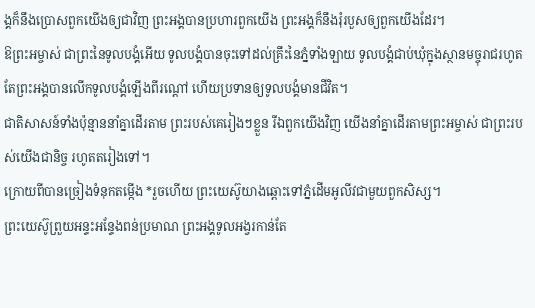ង្គក៏នឹងប្រោសពួកយើងឲ្យជាវិញ ព្រះអង្គបានប្រហារពួកយើង ព្រះអង្គក៏នឹងរុំរបួសឲ្យពួកយើងដែរ។
ឱព្រះអម្ចាស់ ជាព្រះនៃទូលបង្គំអើយ ទូលបង្គំបានចុះទៅដល់គ្រឹះនៃភ្នំទាំងឡាយ ទូលបង្គំជាប់ឃុំក្នុងស្ថានមច្ចុរាជរហូត តែព្រះអង្គបានលើកទូលបង្គំឡើងពីរណ្ដៅ ហើយប្រទានឲ្យទូលបង្គំមានជីវិត។
ជាតិសាសន៍ទាំងប៉ុន្មាននាំគ្នាដើរតាម ព្រះរបស់គេរៀងៗខ្លួន រីឯពួកយើងវិញ យើងនាំគ្នាដើរតាមព្រះអម្ចាស់ ជាព្រះរបស់យើងជានិច្ច រហូតតរៀងទៅ។
ក្រោយពីបានច្រៀងទំនុកតម្កើង *រួចហើយ ព្រះយេស៊ូយាងឆ្ពោះទៅភ្នំដើមអូលីវជាមួយពួកសិស្ស។
ព្រះយេស៊ូព្រួយអន្ទះអន្ទែងពន់ប្រមាណ ព្រះអង្គទូលអង្វរកាន់តែ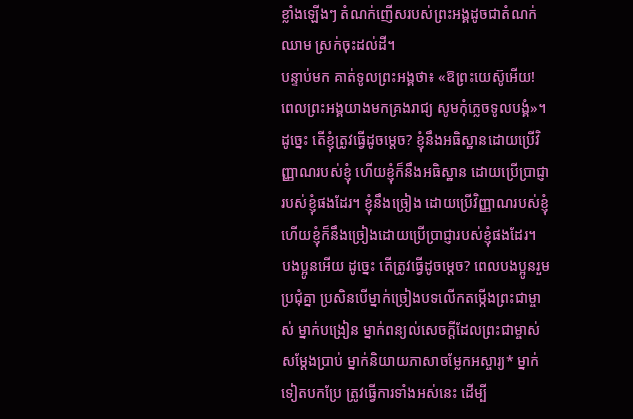ខ្លាំងឡើងៗ តំណក់ញើសរបស់ព្រះអង្គដូចជាតំណក់ឈាម ស្រក់ចុះដល់ដី។
បន្ទាប់មក គាត់ទូលព្រះអង្គថា៖ «ឱព្រះយេស៊ូអើយ! ពេលព្រះអង្គយាងមកគ្រងរាជ្យ សូមកុំភ្លេចទូលបង្គំ»។
ដូច្នេះ តើខ្ញុំត្រូវធ្វើដូចម្ដេច? ខ្ញុំនឹងអធិស្ឋានដោយប្រើវិញ្ញាណរបស់ខ្ញុំ ហើយខ្ញុំក៏នឹងអធិស្ឋាន ដោយប្រើប្រាជ្ញារបស់ខ្ញុំផងដែរ។ ខ្ញុំនឹងច្រៀង ដោយប្រើវិញ្ញាណរបស់ខ្ញុំ ហើយខ្ញុំក៏នឹងច្រៀងដោយប្រើប្រាជ្ញារបស់ខ្ញុំផងដែរ។
បងប្អូនអើយ ដូច្នេះ តើត្រូវធ្វើដូចម្ដេច? ពេលបងប្អូនរួមប្រជុំគ្នា ប្រសិនបើម្នាក់ច្រៀងបទលើកតម្កើងព្រះជាម្ចាស់ ម្នាក់បង្រៀន ម្នាក់ពន្យល់សេចក្ដីដែលព្រះជាម្ចាស់សម្តែងប្រាប់ ម្នាក់និយាយភាសាចម្លែកអស្ចារ្យ* ម្នាក់ទៀតបកប្រែ ត្រូវធ្វើការទាំងអស់នេះ ដើម្បី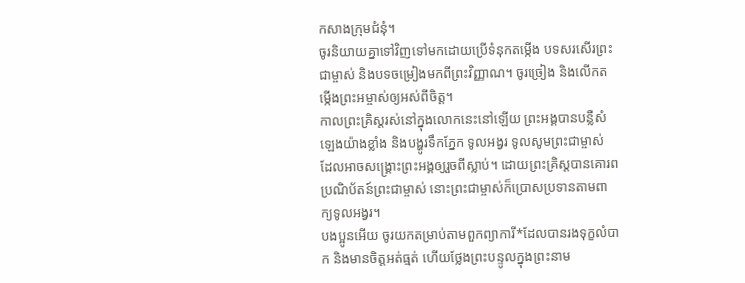កសាងក្រុមជំនុំ។
ចូរនិយាយគ្នាទៅវិញទៅមកដោយប្រើទំនុកតម្កើង បទសរសើរព្រះជាម្ចាស់ និងបទចម្រៀងមកពីព្រះវិញ្ញាណ។ ចូរច្រៀង និងលើកតម្កើងព្រះអម្ចាស់ឲ្យអស់ពីចិត្ត។
កាលព្រះគ្រិស្តរស់នៅក្នុងលោកនេះនៅឡើយ ព្រះអង្គបានបន្លឺសំឡេងយ៉ាងខ្លាំង និងបង្ហូរទឹកភ្នែក ទូលអង្វរ ទូលសូមព្រះជាម្ចាស់ ដែលអាចសង្គ្រោះព្រះអង្គឲ្យរួចពីស្លាប់។ ដោយព្រះគ្រិស្តបានគោរពប្រណិប័តន៍ព្រះជាម្ចាស់ នោះព្រះជាម្ចាស់ក៏ប្រោសប្រទានតាមពាក្យទូលអង្វរ។
បងប្អូនអើយ ចូរយកតម្រាប់តាមពួកព្យាការី*ដែលបានរងទុក្ខលំបាក និងមានចិត្តអត់ធ្មត់ ហើយថ្លែងព្រះបន្ទូលក្នុងព្រះនាម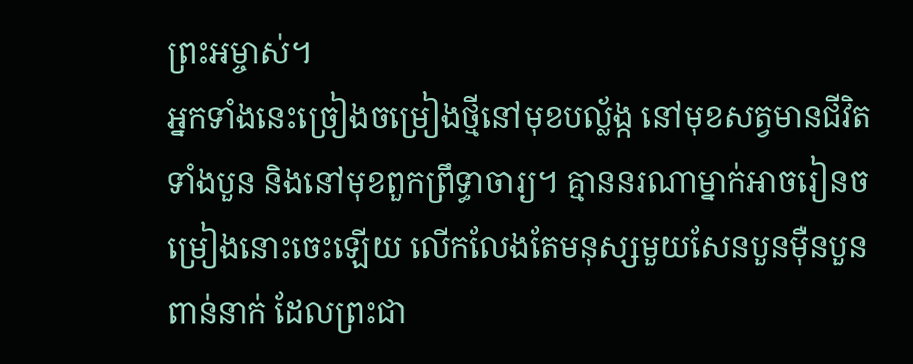ព្រះអម្ចាស់។
អ្នកទាំងនេះច្រៀងចម្រៀងថ្មីនៅមុខបល្ល័ង្ក នៅមុខសត្វមានជីវិតទាំងបួន និងនៅមុខពួកព្រឹទ្ធាចារ្យ។ គ្មាននរណាម្នាក់អាចរៀនចម្រៀងនោះចេះឡើយ លើកលែងតែមនុស្សមួយសែនបួនម៉ឺនបួនពាន់នាក់ ដែលព្រះជា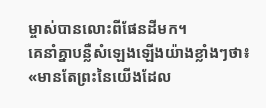ម្ចាស់បានលោះពីផែនដីមក។
គេនាំគ្នាបន្លឺសំឡេងឡើងយ៉ាងខ្លាំងៗថា៖ «មានតែព្រះនៃយើងដែល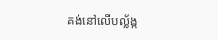គង់នៅលើបល្ល័ង្ក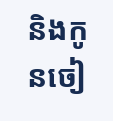និងកូនចៀ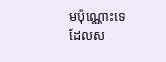មប៉ុណ្ណោះទេ ដែលស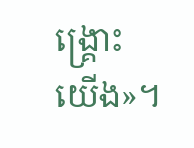ង្គ្រោះយើង»។